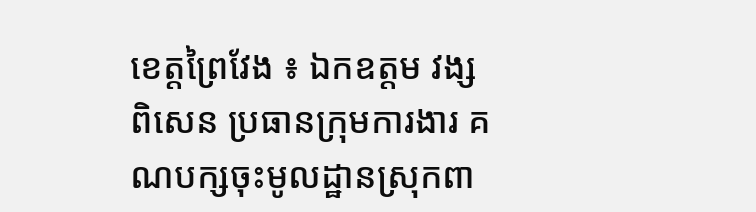ខេត្តព្រៃវែង ៖ ឯកឧត្តម វង្ស ពិសេន ប្រធានក្រុមការងារ គណបក្សចុះមូលដ្ឋានស្រុកពា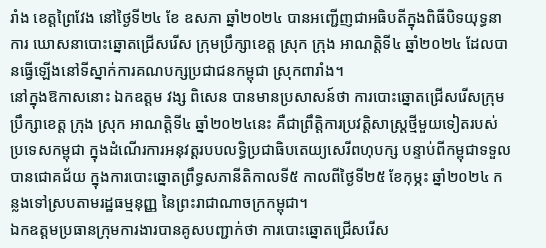រាំង ខេត្តព្រៃវែង នៅថ្ងៃទី២៤ ខែ ឧសភា ឆ្នាំ២០២៤ បានអញ្ជើញជាអធិបតីក្នុងពិធីបិទយុទ្ធនាការ ឃោសនាបោះឆ្នោតជ្រើសរើស ក្រុមប្រឹក្សាខេត្ត ស្រុក ក្រុង អាណត្តិទី៤ ឆ្នាំ២០២៤ ដែលបានធ្វើឡើងនៅទីស្នាក់ការគណបក្សប្រជាជនកម្ពុជា ស្រុកពារាំង។
នៅក្នុងឱកាសនោះ ឯកឧត្តម វង្ស ពិសេន បានមានប្រសាសន៍ថា ការបោះឆ្នោតជ្រើសរើសក្រុមប្រឹក្សាខេត្ត ក្រុង ស្រុក អាណត្តិទី៤ ឆ្នាំ២០២៤នេះ គឺជាព្រឹត្តិការប្រវត្តិសាស្ត្រថ្មីមួយទៀតរបស់ប្រទេសកម្ពុជា ក្នុងដំណើរការអនុវត្តរបបលទ្ធិប្រជាធិបតេយ្យសេរីពហុបក្ស បន្ទាប់ពីកម្ពុជាទទួលបានជោគជ័យ ក្នុងការបោះឆ្នោតព្រឹទ្ធសភានីតិកាលទី៥ កាលពីថ្ងៃទី២៥ ខែកុម្ភះ ឆ្នាំ២០២៤ កន្លងទៅស្របតាមរដ្ឋធម្មនុញ្ញ នៃព្រះរាជាណាចក្រកម្ពុជា។
ឯកឧត្តមប្រធានក្រុមការងារបានគូសបញ្ជាក់ថា ការបោះឆ្នោតជ្រើសរើស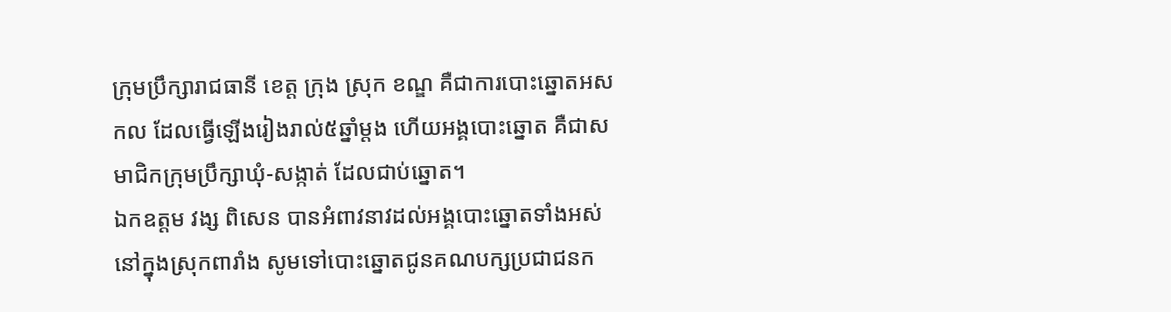ក្រុមប្រឹក្សារាជធានី ខេត្ត ក្រុង ស្រុក ខណ្ឌ គឺជាការបោះឆ្នោតអសកល ដែលធ្វើឡើងរៀងរាល់៥ឆ្នាំម្តង ហើយអង្គបោះឆ្នោត គឺជាសមាជិកក្រុមប្រឹក្សាឃុំ-សង្កាត់ ដែលជាប់ឆ្នោត។
ឯកឧត្តម វង្ស ពិសេន បានអំពាវនាវដល់អង្គបោះឆ្នោតទាំងអស់នៅក្នុងស្រុកពារាំង សូមទៅបោះឆ្នោតជូនគណបក្សប្រជាជនក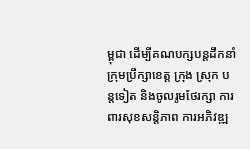ម្ពុជា ដើម្បីគណបក្សបន្តដឹកនាំក្រុមប្រឹក្សាខេត្ត ក្រុង ស្រុក បន្តទៀត និងចូលរូមថែរក្សា ការពារសុខសន្តិភាព ការអភិវឌ្ឍ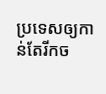ប្រទេសឲ្យកាន់តែរីកច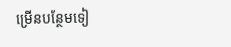ម្រើនបន្ថែមទៀ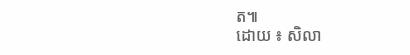ត៕
ដោយ ៖ សិលា